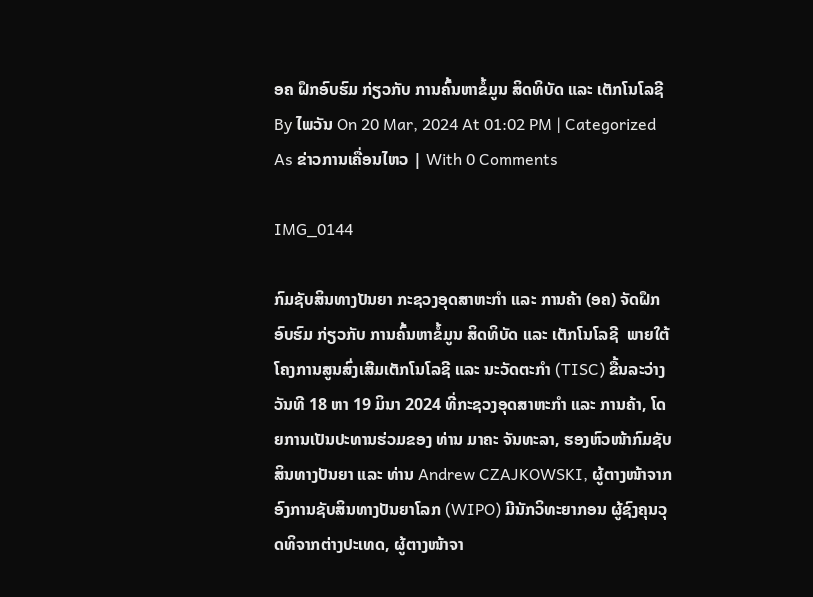ອຄ ຝຶກອົບຮົມ ກ່ຽວກັບ ການຄົ້ນຫາຂໍ້ມູນ ສິດທິບັດ ແລະ ເຕັກໂນໂລຊີ
By ໄພວັນ On 20 Mar, 2024 At 01:02 PM | Categorized As ຂ່າວການເຄື່ອນໄຫວ | With 0 Comments

IMG_0144

ກົມຊັບສິນທາງປັນຍາ ກະຊວງອຸດສາຫະກຳ ແລະ ການຄ້າ (ອຄ) ຈັດຝຶກອົບຮົມ ກ່ຽວກັບ ການຄົ້ນຫາຂໍ້ມູນ ສິດທິບັດ ແລະ ເຕັກໂນໂລຊີ  ພາຍໃຕ້ໂຄງການສູນສົ່ງເສີມເຕັກໂນໂລຊີ ແລະ ນະວັດຕະກໍາ (TISC) ຂື້ນລະວ່າງວັນທີ 18 ຫາ 19 ມິນາ 2024 ທີ່ກະຊວງອຸດສາຫະກຳ ແລະ ການຄ້າ, ໂດຍການເປັນປະທານຮ່ວມຂອງ ທ່ານ ມາຄະ ຈັນທະລາ, ຮອງຫົວໜ້າກົມຊັບສິນທາງປັນຍາ ແລະ ທ່ານ Andrew CZAJKOWSKI, ຜູ້ຕາງໜ້າຈາກອົງການຊັບສິນທາງປັນຍາໂລກ (WIPO) ມີນັກວິທະຍາກອນ ຜູ້ຊົງຄຸນວຸດທິຈາກຕ່າງປະເທດ, ຜູ້ຕາງໜ້າຈາ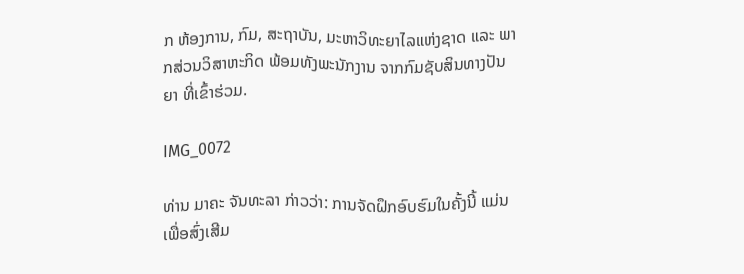ກ ຫ້ອງການ, ກົມ, ສະຖາບັນ, ມະຫາວິທະຍາໄລແຫ່ງຊາດ ແລະ ພາກສ່ວນວິສາຫະກິດ ພ້ອມທັງພະນັກງານ ຈາກກົມຊັບສິນທາງປັນຍາ ທີ່ເຂົ້າຮ່ວມ.

IMG_0072

ທ່ານ ມາຄະ ຈັນທະລາ ກ່າວວ່າ: ການຈັດຝຶກອົບຮົມໃນຄັ້ງນີ້ ແມ່ນເພື່ອສົ່ງເສີມ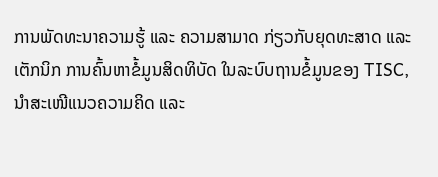ການພັດທະນາຄວາມຮູ້ ແລະ ຄວາມສາມາດ ກ່ຽວກັບຍຸດທະສາດ ແລະ ເຕັກນິກ ການຄົ້ນຫາຂໍ້ມູນສິດທິບັດ ໃນລະບົບຖານຂໍ້ມູນຂອງ TISC, ນໍາສະເໜີແນວຄວາມຄິດ ແລະ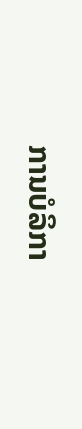ການບໍລິກາ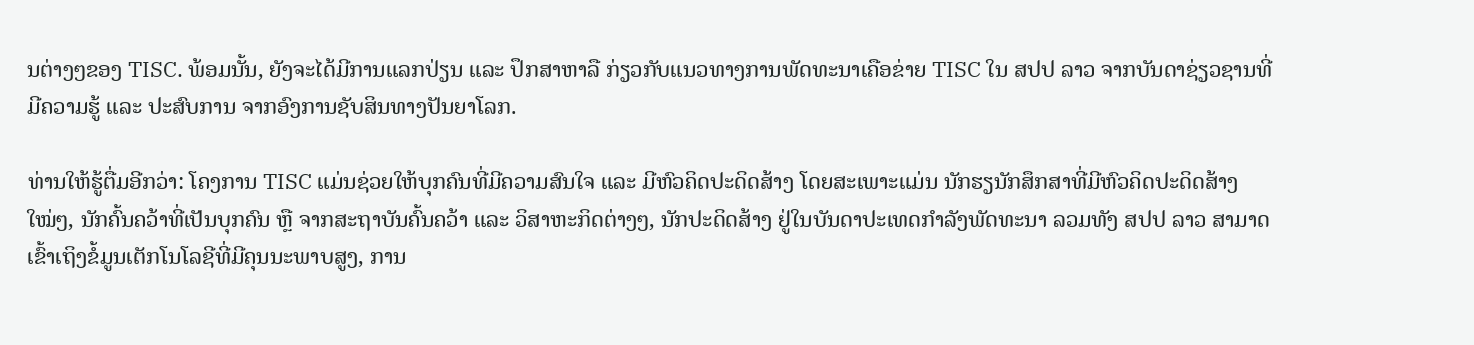ນຕ່າງໆຂອງ TISC. ພ້ອມນັ້ນ, ຍັງຈະໄດ້ມີການແລກປ່ຽນ ແລະ ປຶກສາຫາລື ກ່ຽວກັບແນວທາງການພັດທະນາເຄືອຂ່າຍ TISC ໃນ ສປປ ລາວ ຈາກບັນດາຊ່ຽວຊານທີ່ມີຄວາມຮູ້ ແລະ ປະສົບການ ຈາກອົງການຊັບສິນທາງປັນຍາໂລກ.

ທ່ານໃຫ້ຮູ້ຕື່ມອີກວ່າ: ໂຄງການ TISC ແມ່ນຊ່ວຍໃຫ້ບຸກຄົນທີ່ມີຄວາມສົນໃຈ ແລະ ມີຫົວຄິດປະດິດສ້າງ ໂດຍສະເພາະແມ່ນ ນັກຮຽນັກສຶກສາທີ່ມີຫົວຄິດປະດິດສ້າງໃໝ່ໆ, ນັກຄົ້ນຄວ້າທີ່ເປັນບຸກຄົນ ຫຼື ຈາກສະຖາບັນຄົ້ນຄວ້າ ແລະ ວິສາຫະກິດຕ່າງໆ, ນັກປະດິດສ້າງ ຢູ່ໃນບັນດາປະເທດກຳລັງພັດທະນາ ລວມທັງ ສປປ ລາວ ສາມາດເຂົ້າເຖິງຂໍ້ມູນເຕັກໂນໂລຊີທີ່ມີຄຸນນະພາບສູງ, ການ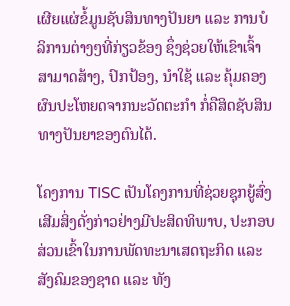ເຜີຍແຜ່ຂໍ້ມູນຊັບສິນທາງປັນຍາ ແລະ ການບໍລິການຕ່າງໆທີ່ກ່ຽວຂ້ອງ ຊຶ່ງຊ່ວຍໃຫ້ເຂົາເຈົ້າສາມາດສ້າງ, ປົກປ້ອງ, ນໍາໃຊ້ ແລະ ຄຸ້ມຄອງ ຜົນປະໂຫຍດຈາກນະວັດຕະກຳ ກໍ່ຄືສິດຊັບສິນທາງປັນຍາຂອງຕົນໄດ້.

ໂຄງການ TISC ເປັນໂຄງການທີ່ຊ່ວຍຊຸກຍູ້ສົ່ງເສີມສິ່ງດັ່ງກ່າວຢ່າງມີປະສິດທິພາບ, ປະກອບສ່ວນເຂົ້າໃນການພັດທະນາເສດຖະກິດ ແລະ ສັງຄົມຂອງຊາດ ແລະ ທັງ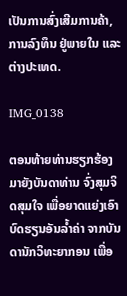ເປັນການສົ່ງເສີມການຄ້າ, ການລົງທຶນ ຢູ່ພາຍໃນ ແລະ ຕ່າງປະເທດ.

IMG_0138

ຕອນທ້າຍທ່ານຮຽກຮ້ອງມາຍັງບັນດາທ່ານ ຈົ່ງສຸມຈິດສຸມໃຈ ເພື່ອຍາດແຍ່ງເອົາບົດຮຽນອັນລ້ຳຄ່າ ຈາກບັນດານັກວິທະຍາກອນ ເພື່ອ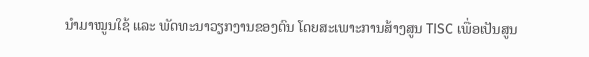ນຳມາໝູນໃຊ້ ແລະ ພັດທະນາວຽກງານຂອງຕົນ ໂດຍສະເພາະການສ້າງສູນ TISC ເພື່ອເປັນສູນ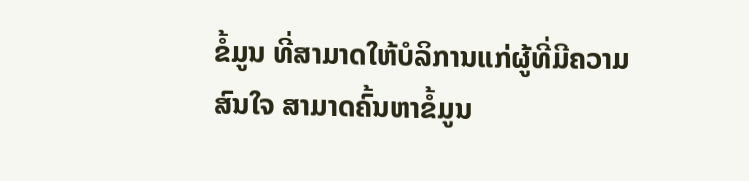ຂໍ້ມູນ ທີ່ສາມາດໃຫ້ບໍລິການແກ່ຜູ້ທີ່ມີຄວາມສົນໃຈ ສາມາດຄົ້ນຫາຂໍ້ມູນ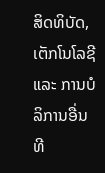ສິດທິບັດ, ເຕັກໂນໂລຊີ ແລະ ການບໍລິການອື່ນທີ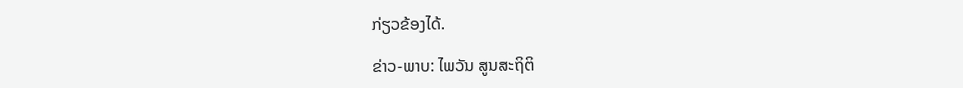ກ່ຽວຂ້ອງໄດ້.

ຂ່າວ-ພາບ: ໄພວັນ ສູນສະຖິຕິ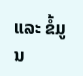ແລະ ຂໍ້ມູນ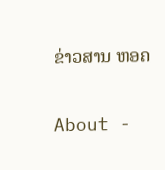ຂ່າວສານ ຫອຄ

About -